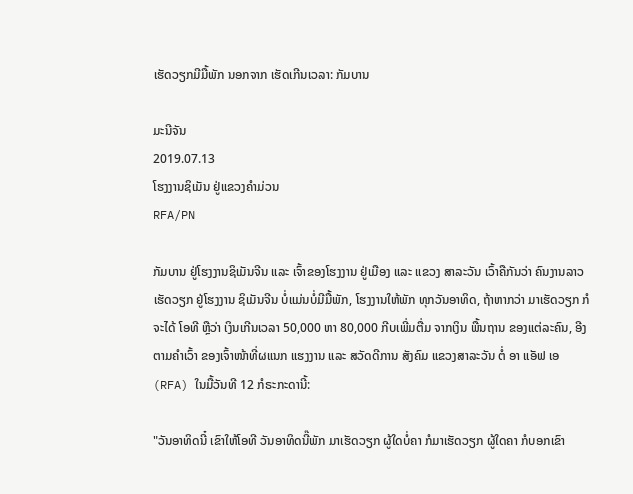ເຮັດວຽກມີມື້ພັກ ນອກຈາກ ເຮັດເກີນເວລາ: ກັມບານ

ມະນີຈັນ
2019.07.13
ໂຮງງານຊິເມັນ ຢູ່ແຂວງຄໍາມ່ວນ
RFA/PN

ກັມບານ ຢູ່ໂຮງງານຊິເມັນຈີນ ແລະ ເຈົ້າຂອງໂຮງງານ ຢູ່ເມືອງ ແລະ ແຂວງ ສາລະວັນ ເວົ້າຄືກັນວ່າ ຄົນງານລາວ ເຮັດວຽກ ຢູ່ໂຮງງານ ຊິເມັນຈີນ ບໍ່ແມ່ນບໍ່ມີມື້ພັກ, ໂຮງງານໃຫ້ພັກ ທຸກວັນອາທິດ, ຖ້າຫາກວ່າ ມາເຮັດວຽກ ກໍຈະໄດ້ ໂອທີ ຫຼືວ່າ ເງິນເກີນເວລາ 50,000 ຫາ 80,000 ກີບເພີ່ມຕື່ມ ຈາກເງິນ ພື້ນຖານ ຂອງແຕ່ລະຄົນ, ອີງຕາມຄໍາເວົ້າ ຂອງເຈົ້າໜ້າທີ່ຜແນກ ແຮງງານ ແລະ ສວັດດີການ ສັງຄົມ ແຂວງສາລະວັນ ຕໍ່ ອາ ແອັຟ ເອ (RFA) ໃນມື້ວັນທີ 12 ກໍຣະກະດານີ້:

"ວັນອາທິດນີ໋ ເຂົາໃຫ້ໂອທີ ວັນອາທິດນີ໊ພັກ ມາເຮັດວຽກ ຜູ້ໃດບໍ່ຄາ ກໍມາເຮັດວຽກ ຜູ້ໃດຄາ ກໍບອກເຂົາ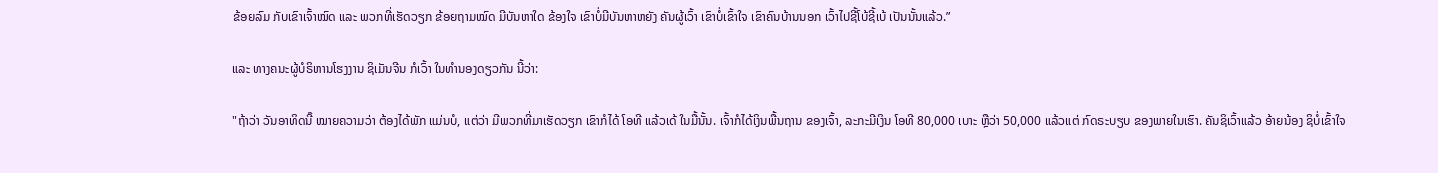ຂ້ອຍລົມ ກັບເຂົາເຈົ້າໝົດ ແລະ ພວກທີ່ເຮັດວຽກ ຂ້ອຍຖາມໝົດ ມີບັນຫາໃດ ຂ້ອງໃຈ ເຂົາບໍ່ມີບັນຫາຫຍັງ ຄັນຜູ້ເວົ້າ ເຂົາບໍ່ເຂົ້າໃຈ ເຂົາຄົນບ້ານນອກ ເວົ້າໄປຊີ້ໂບ້ຊີ້ເບ້ ເປັນນັ້ນແລ້ວ.”

ແລະ ທາງຄນະຜູ້ບໍຣິຫານໂຮງງານ ຊິເມັນຈີນ ກໍເວົ້າ ໃນທໍານອງດຽວກັນ ນີ້ວ່າ:

"ຖ້າວ່າ ວັນອາທິດນີ໊ ໝາຍຄວາມວ່າ ຕ້ອງໄດ້ພັກ ແມ່ນບໍ, ແຕ່ວ່າ ມີພວກທີ່ມາເຮັດວຽກ ເຂົາກໍໄດ້ ໂອທີ ແລ້ວເດ້ ໃນມື້ນັ້ນ. ເຈົ້າກໍໄດ້ເງິນພື້ນຖານ ຂອງເຈົ້າ, ລະກະມີເງິນ ໂອທີ 80,000 ເບາະ ຫຼືວ່າ 50,000 ແລ້ວແຕ່ ກົດຣະບຽບ ຂອງພາຍໃນເຮົາ. ຄັນຊິເວົ້າແລ້ວ ອ້າຍນ້ອງ ຊິບໍ່ເຂົ້າໃຈ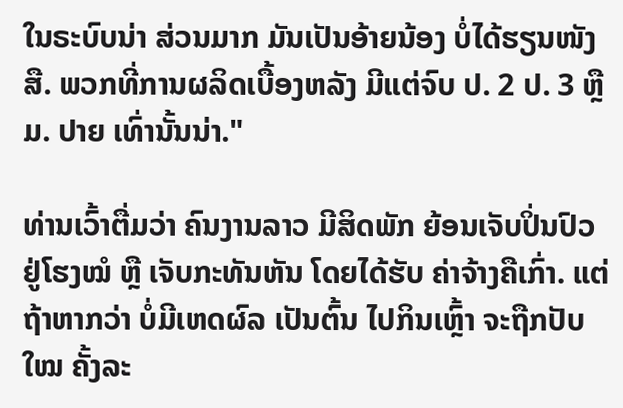ໃນຣະບົບນ່າ ສ່ວນມາກ ມັນເປັນອ້າຍນ້ອງ ບໍ່ໄດ້ຮຽນໜັງສື. ພວກທີ່ການຜລິດເບື້ອງຫລັງ ມີແຕ່ຈົບ ປ. 2 ປ. 3 ຫຼື ມ. ປາຍ ເທົ່ານັ້ນນ່າ."

ທ່ານເວົ້າຕື່ມວ່າ ຄົນງານລາວ ມີສິດພັກ ຍ້ອນເຈັບປິ່ນປົວ ຢູ່ໂຮງໝໍ ຫຼື ເຈັບກະທັນຫັນ ໂດຍໄດ້ຮັບ ຄ່າຈ້າງຄືເກົ່າ. ແຕ່ຖ້າຫາກວ່າ ບໍ່ມີເຫດຜົລ ເປັນຕົ້ນ ໄປກິນເຫຼົ້າ ຈະຖືກປັບໃໝ ຄັ້ງລະ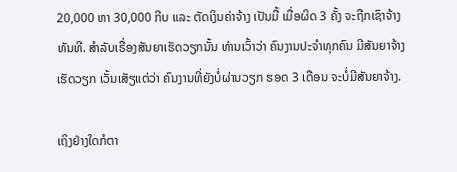20,000 ຫາ 30,000 ກີບ ແລະ ຕັດເງິນຄ່າຈ້າງ ເປັນມື້ ເມື່ອຜິດ 3 ຄັ້ງ ຈະຖືກເຊົາຈ້າງ ທັນທີ. ສໍາລັບເຣື່ອງສັນຍາເຮັດວຽກນັ້ນ ທ່ານເວົ້າວ່າ ຄົນງານປະຈໍາທຸກຄົນ ມີສັນຍາຈ້າງເຮັດວຽກ ເວັ້ນເສັຽແຕ່ວ່າ ຄົນງານທີ່ຍັງບໍ່ຜ່ານວຽກ ຮອດ 3 ເດືອນ ຈະບໍ່ມີສັນຍາຈ້າງ.

ເຖິງຢ່າງໃດກໍຕາ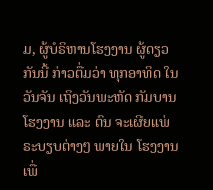ມ, ຜູ້ບໍຣິຫານໂຮງງານ ຜູ້ດຽວກັນນີ້ ກ່າວຕື່ມວ່າ ທຸກອາທິດ ໃນວັນຈັນ ເຖິງວັນພະຫັດ ກັມບານ ໂຮງງານ ແລະ ຕົນ ຈະເຜີຍແພ່ ຣະບຽບຕ່າງໆ ພາຍໃນ ໂຮງງານ ເພື່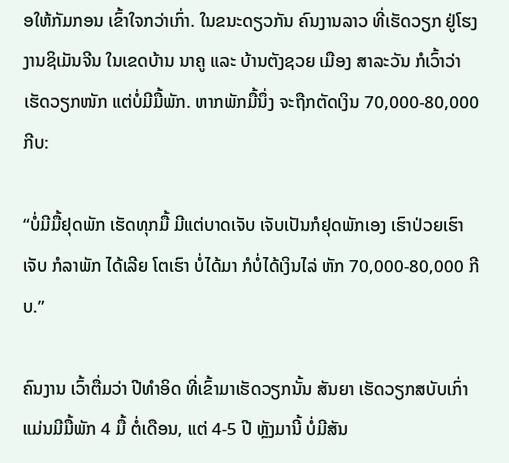ອໃຫ້ກັມກອນ ເຂົ້າໃຈກວ່າເກົ່າ. ໃນຂນະດຽວກັນ ຄົນງານລາວ ທີ່ເຮັດວຽກ ຢູ່ໂຮງງານຊິເມັນຈີນ ໃນເຂດບ້ານ ນາຄູ ແລະ ບ້ານຕັງຊວຍ ເມືອງ ສາລະວັນ ກໍເວົ້າວ່າ ເຮັດວຽກໜັກ ແຕ່ບໍ່ມີມື້ພັກ. ຫາກພັກມື້ນຶ່ງ ຈະຖືກຕັດເງິນ 70,000-80,000 ກີບ:

“ບໍ່ມີມື້ຢຸດພັກ ເຮັດທຸກມື້ ມີແຕ່ບາດເຈັບ ເຈັບເປັນກໍຢຸດພັກເອງ ເຮົາປ່ວຍເຮົາເຈັບ ກໍລາພັກ ໄດ້ເລີຍ ໂຕເຮົາ ບໍ່ໄດ້ມາ ກໍບໍ່ໄດ້ເງິນໄລ່ ຫັກ 70,000-80,000 ກີບ.”

ຄົນງານ ເວົ້າຕື່ມວ່າ ປີທໍາອິດ ທີ່ເຂົ້າມາເຮັດວຽກນັ້ນ ສັນຍາ ເຮັດວຽກສບັບເກົ່າ ແມ່ນມີມື້ພັກ 4 ມື້ ຕໍ່ເດືອນ, ແຕ່ 4-5 ປີ ຫຼັງມານີ້ ບໍ່ມີສັນ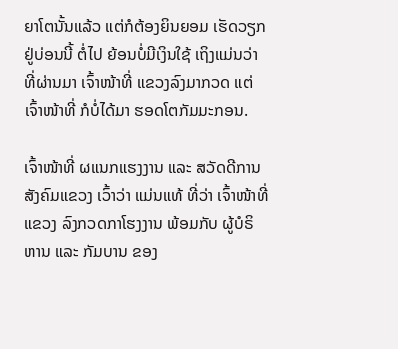ຍາໂຕນັ້ນແລ້ວ ແຕ່ກໍຕ້ອງຍິນຍອມ ເຮັດວຽກ ຢູ່ບ່ອນນີ້ ຕໍ່ໄປ ຍ້ອນບໍ່ມີເງິນໃຊ້ ເຖິງແມ່ນວ່າ ທີ່ຜ່ານມາ ເຈົ້າໜ້າທີ່ ແຂວງລົງມາກວດ ແຕ່ເຈົ້າໜ້າທີ່ ກໍບໍ່ໄດ້ມາ ຮອດໂຕກັມມະກອນ.

ເຈົ້າໜ້າທີ່ ຜແນກແຮງງານ ແລະ ສວັດດີການສັງຄົມແຂວງ ເວົ້າວ່າ ແມ່ນແທ້ ທີ່ວ່າ ເຈົ້າໜ້າທີ່ແຂວງ ລົງກວດກາໂຮງງານ ພ້ອມກັບ ຜູ້ບໍຣິຫານ ແລະ ກັມບານ ຂອງ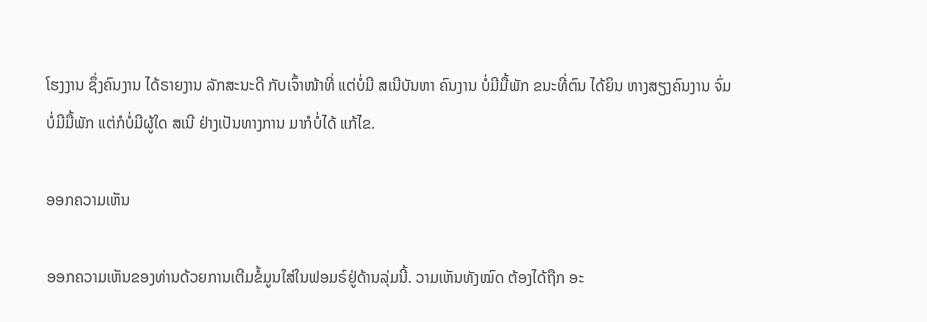ໂຮງງານ ຊຶ່ງຄົນງານ ໄດ້ຣາຍງານ ລັກສະນະດີ ກັບເຈົ້າໜ້າທີ່ ແຕ່ບໍ່ມີ ສເນີບັນຫາ ຄົນງານ ບໍ່ມີມື້ພັກ ຂນະທີ່ຕົນ ໄດ້ຍິນ ຫາງສຽງຄົນງານ ຈົ່ມບໍ່ມີມື້ພັກ ແຕ່ກໍບໍ່ມີຜູ້ໃດ ສເນີ ຢ່າງເປັນທາງການ ມາກໍບໍ່ໄດ້ ແກ້ໄຂ.

ອອກຄວາມເຫັນ

ອອກຄວາມເຫັນຂອງທ່ານດ້ວຍການເຕີມຂໍ້ມູນໃສ່ໃນຟອມຣ໌ຢູ່ດ້ານລຸ່ມນີ້. ວາມເຫັນທັງໝົດ ຕ້ອງໄດ້ຖືກ ອະ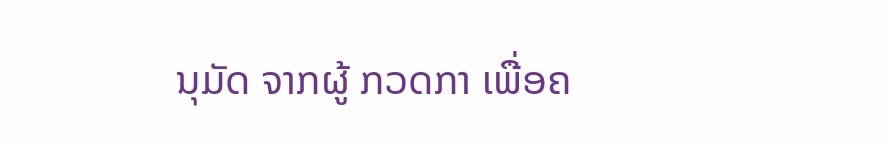ນຸມັດ ຈາກຜູ້ ກວດກາ ເພື່ອຄ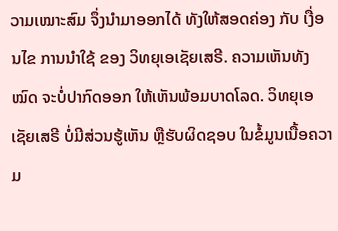ວາມເໝາະສົມ ຈຶ່ງນໍາມາອອກໄດ້ ທັງໃຫ້ສອດຄ່ອງ ກັບ ເງື່ອນໄຂ ການນຳໃຊ້ ຂອງ ວິທຍຸເອເຊັຍເສຣີ. ຄວາມເຫັນທັງໝົດ ຈະບໍ່ປາກົດອອກ ໃຫ້ເຫັນພ້ອມບາດໂລດ. ວິທຍຸເອເຊັຍເສຣີ ບໍ່ມີສ່ວນຮູ້ເຫັນ ຫຼືຮັບຜິດຊອບ ໃນຂໍ້ມູນເນື້ອຄວາມ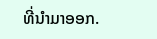ທີ່ນໍາມາອອກ.